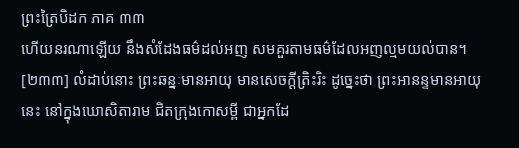ព្រះត្រៃបិដក ភាគ ៣៣
ហើយនរណាឡើយ នឹងសំដែងធម៌ដល់អញ សមគួរតាមធម៌ដែលអញល្មមយល់បាន។
[២៣៣] លំដាប់នោះ ព្រះឆន្នៈមានអាយុ មានសេចក្តីត្រិះរិះ ដូច្នេះថា ព្រះអានន្ទមានអាយុនេះ នៅក្នុងឃោសិតារាម ជិតក្រុងកោសម្ពី ជាអ្នកដែ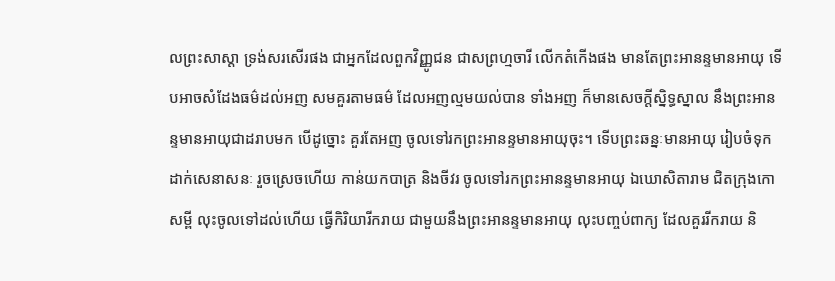លព្រះសាស្តា ទ្រង់សរសើរផង ជាអ្នកដែលពួកវិញ្ញូជន ជាសព្រហ្មចារី លើកតំកើងផង មានតែព្រះអានន្ទមានអាយុ ទើបអាចសំដែងធម៌ដល់អញ សមគួរតាមធម៌ ដែលអញល្មមយល់បាន ទាំងអញ ក៏មានសេចក្តីស្និទ្ធស្នាល នឹងព្រះអានន្ទមានអាយុជាដរាបមក បើដូច្នោះ គួរតែអញ ចូលទៅរកព្រះអានន្ទមានអាយុចុះ។ ទើបព្រះឆន្នៈមានអាយុ រៀបចំទុកដាក់សេនាសនៈ រួចស្រេចហើយ កាន់យកបាត្រ និងចីវរ ចូលទៅរកព្រះអានន្ទមានអាយុ ឯឃោសិតារាម ជិតក្រុងកោសម្ពី លុះចូលទៅដល់ហើយ ធ្វើកិរិយារីករាយ ជាមួយនឹងព្រះអានន្ទមានអាយុ លុះបញ្ចប់ពាក្យ ដែលគួររីករាយ និ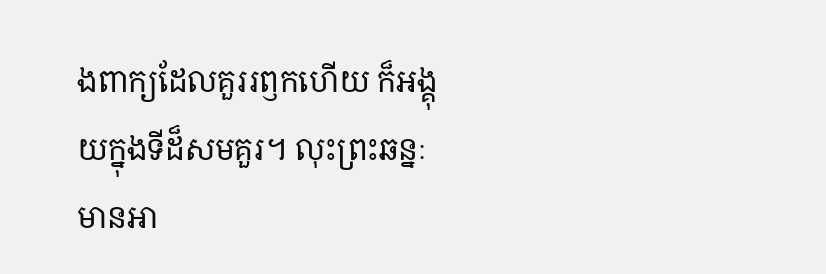ងពាក្យដែលគួររឭកហើយ ក៏អង្គុយក្នុងទីដ៏សមគួរ។ លុះព្រះឆន្នៈមានអា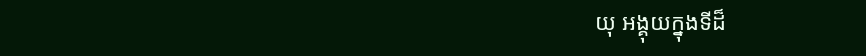យុ អង្គុយក្នុងទីដ៏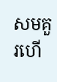សមគួរហើ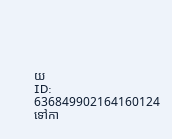យ
ID: 636849902164160124
ទៅកា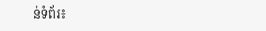ន់ទំព័រ៖